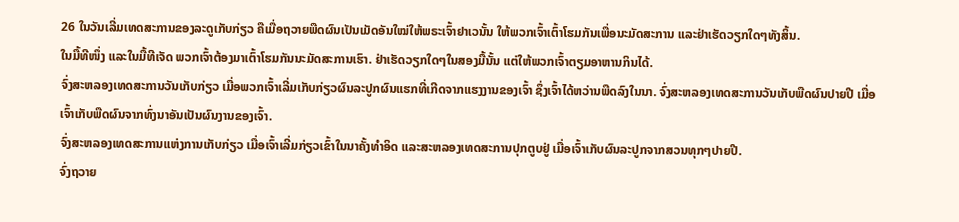26 ໃນວັນເລີ່ມເທດສະການຂອງລະດູເກັບກ່ຽວ ຄືເມື່ອຖວາຍພືດຜົນເປັນເມັດອັນໃໝ່ໃຫ້ພຣະເຈົ້າຢາເວນັ້ນ ໃຫ້ພວກເຈົ້າເຕົ້າໂຮມກັນເພື່ອນະມັດສະການ ແລະຢ່າເຮັດວຽກໃດໆທັງສິ້ນ.
ໃນມື້ທີໜຶ່ງ ແລະໃນມື້ທີເຈັດ ພວກເຈົ້າຕ້ອງມາເຕົ້າໂຮມກັນນະມັດສະການເຮົາ. ຢ່າເຮັດວຽກໃດໆໃນສອງມື້ນັ້ນ ແຕ່ໃຫ້ພວກເຈົ້າຕຽມອາຫານກິນໄດ້.
ຈົ່ງສະຫລອງເທດສະການວັນເກັບກ່ຽວ ເມື່ອພວກເຈົ້າເລີ່ມເກັບກ່ຽວຜົນລະປູກຜົນແຮກທີ່ເກີດຈາກແຮງງານຂອງເຈົ້າ ຊຶ່ງເຈົ້າໄດ້ຫວ່ານພືດລົງໃນນາ. ຈົ່ງສະຫລອງເທດສະການວັນເກັບພືດຜົນປາຍປີ ເມື່ອເຈົ້າເກັບພືດຜົນຈາກທົ່ງນາອັນເປັນຜົນງານຂອງເຈົ້າ.
ຈົ່ງສະຫລອງເທດສະການແຫ່ງການເກັບກ່ຽວ ເມື່ອເຈົ້າເລີ່ມກ່ຽວເຂົ້າໃນນາຄັ້ງທຳອິດ ແລະສະຫລອງເທດສະການປຸກຕູບຢູ່ ເມື່ອເຈົ້າເກັບຜົນລະປູກຈາກສວນທຸກໆປາຍປີ.
ຈົ່ງຖວາຍ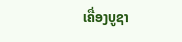ເຄື່ອງບູຊາ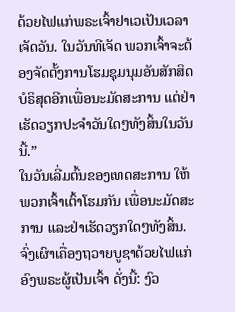ດ້ວຍໄຟແກ່ພຣະເຈົ້າຢາເວເປັນເວລາເຈັດວັນ. ໃນວັນທີເຈັດ ພວກເຈົ້າຈະຕ້ອງຈັດຕັ້ງການໂຮມຊຸມນຸມອັນສັກສິດບໍຣິສຸດອີກເພື່ອນະມັດສະການ ແຕ່ຢ່າເຮັດວຽກປະຈຳວັນໃດໆທັງສິ້ນໃນວັນນີ້.”
ໃນວັນເລີ່ມຕົ້ນຂອງເທດສະການ ໃຫ້ພວກເຈົ້າເຕົ້າໂຮມກັນ ເພື່ອນະມັດສະການ ແລະຢ່າເຮັດວຽກໃດໆທັງສິ້ນ.
ຈົ່ງເຜົາເຄື່ອງຖວາຍບູຊາດ້ວຍໄຟແກ່ອົງພຣະຜູ້ເປັນເຈົ້າ ດັ່ງນີ້: ງົວ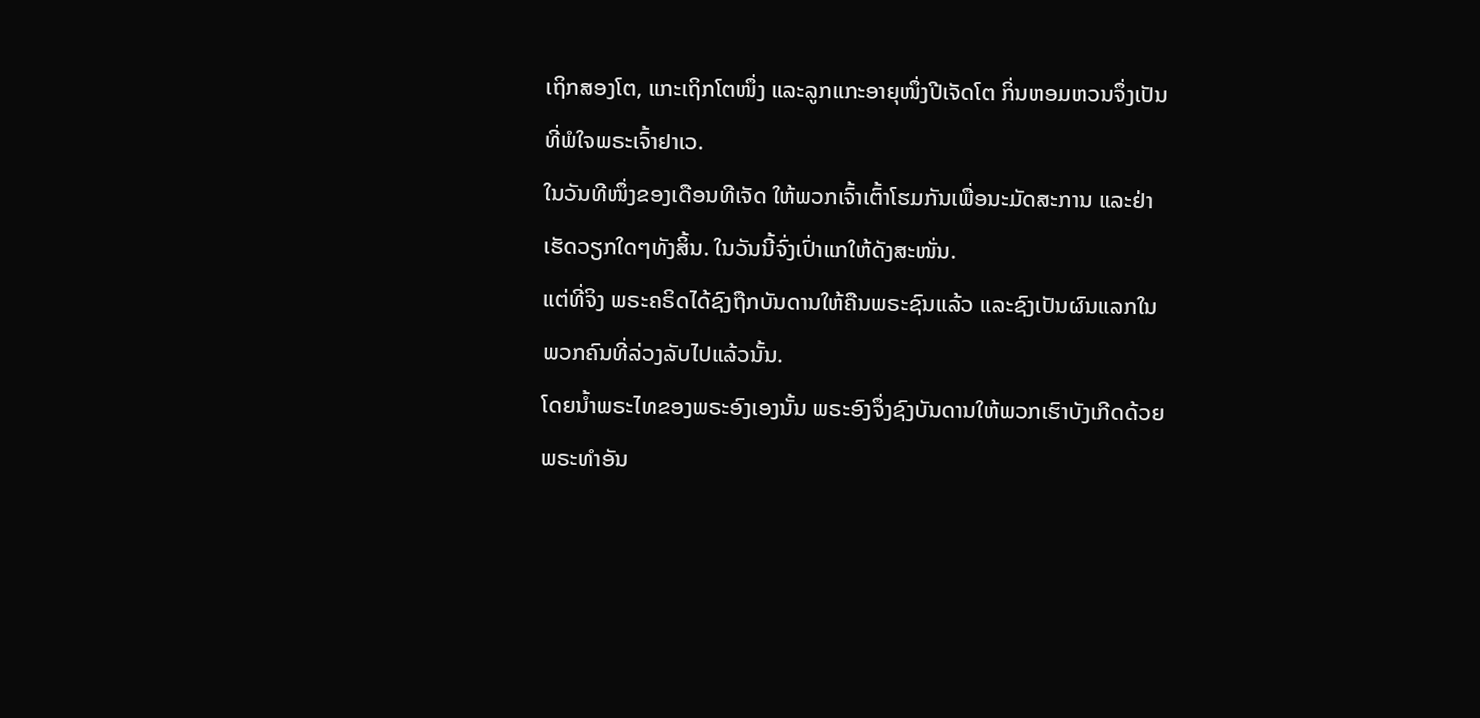ເຖິກສອງໂຕ, ແກະເຖິກໂຕໜຶ່ງ ແລະລູກແກະອາຍຸໜຶ່ງປີເຈັດໂຕ ກິ່ນຫອມຫວນຈຶ່ງເປັນທີ່ພໍໃຈພຣະເຈົ້າຢາເວ.
ໃນວັນທີໜຶ່ງຂອງເດືອນທີເຈັດ ໃຫ້ພວກເຈົ້າເຕົ້າໂຮມກັນເພື່ອນະມັດສະການ ແລະຢ່າເຮັດວຽກໃດໆທັງສິ້ນ. ໃນວັນນີ້ຈົ່ງເປົ່າແກໃຫ້ດັງສະໜັ່ນ.
ແຕ່ທີ່ຈິງ ພຣະຄຣິດໄດ້ຊົງຖືກບັນດານໃຫ້ຄືນພຣະຊົນແລ້ວ ແລະຊົງເປັນຜົນແລກໃນພວກຄົນທີ່ລ່ວງລັບໄປແລ້ວນັ້ນ.
ໂດຍນໍ້າພຣະໄທຂອງພຣະອົງເອງນັ້ນ ພຣະອົງຈຶ່ງຊົງບັນດານໃຫ້ພວກເຮົາບັງເກີດດ້ວຍພຣະທຳອັນ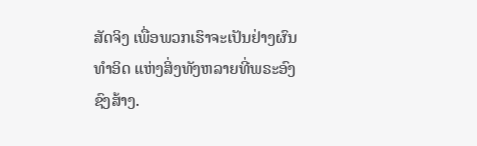ສັດຈິງ ເພື່ອພວກເຮົາຈະເປັນຢ່າງຜົນທຳອິດ ແຫ່ງສິ່ງທັງຫລາຍທີ່ພຣະອົງຊົງສ້າງ.